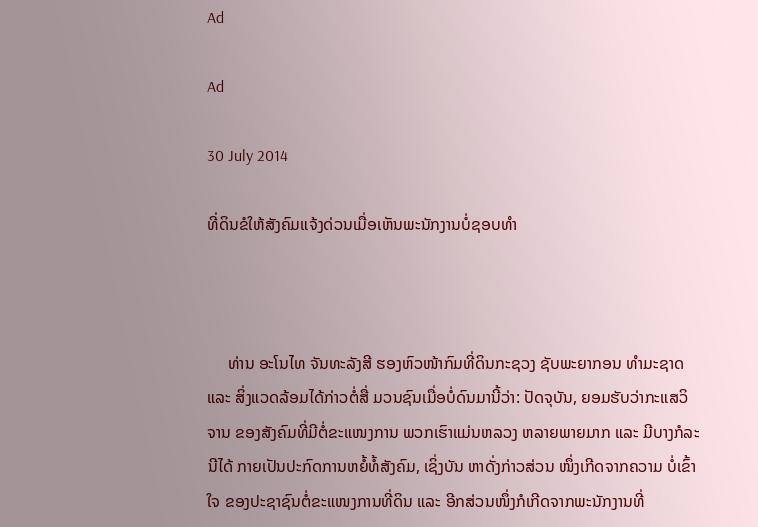Ad

Ad

30 July 2014

ທີ່ດິນຂໍໃຫ້ສັງຄົມແຈ້ງດ່ວນເມື່ອເຫັນພະນັກງານບໍ່ຊອບທຳ



     ທ່ານ ອະໂນໄທ ຈັນທະລັງສີ ຮອງຫົວໜ້າກົມທີ່ດິນກະຊວງ ຊັບພະຍາກອນ ທຳມະຊາດ ແລະ ສິ່ງແວດລ້ອມໄດ້ກ່າວຕໍ່ສື່ ມວນຊົນເມື່ອບໍ່ດົນມານີ້ວ່າ: ປັດຈຸບັນ, ຍອມຮັບວ່າກະແສວິຈານ ຂອງສັງຄົມທີ່ມີຕໍ່ຂະແໜງການ ພວກເຮົາແມ່ນຫລວງ ຫລາຍພາຍມາກ ແລະ ມີບາງກໍລະນີໄດ້ ກາຍເປັນປະກົດການຫຍໍ້ທໍ້ສັງຄົມ, ເຊິ່ງບັນ ຫາດັ່ງກ່າວສ່ວນ ໜຶ່ງເກີດຈາກຄວາມ ບໍ່ເຂົ້າໃຈ ຂອງປະຊາຊົນຕໍ່ຂະແໜງການທີ່ດິນ ແລະ ອີກສ່ວນໜຶ່ງກໍເກີດຈາກພະນັກງານທີ່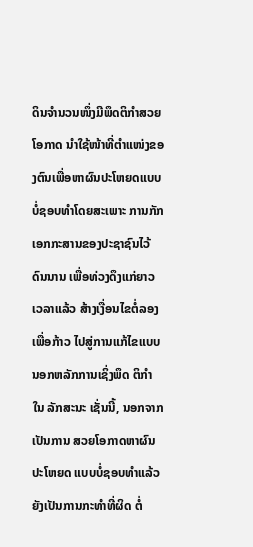ດິນຈຳນວນໜຶ່ງມີພຶດຕິກຳສວຍ ໂອກາດ ນຳໃຊ້ໜ້າທີ່ຕຳແໜ່ງຂອງຕົນເພື່ອຫາຜົນປະໂຫຍດແບບບໍ່ຊອບທຳໂດຍສະເພາະ ການກັກເອກກະສານຂອງປະຊາຊົນໄວ້ດົນນານ ເພື່ອທ່ວງດຶງແກ່ຍາວເວລາແລ້ວ ສ້າງເງື່ອນໄຂຕໍ່ລອງເພື່ອກ້າວ ໄປສູ່ການແກ້ໄຂແບບນອກຫລັກການເຊິ່ງພຶດ ຕິກຳໃນ ລັກສະນະ ເຊັ່ນນີ້, ນອກຈາກເປັນການ ສວຍໂອກາດຫາຜົນປະໂຫຍດ ແບບບໍ່ຊອບທຳແລ້ວຍັງເປັນການກະທຳທີ່ຜິດ ຕໍ່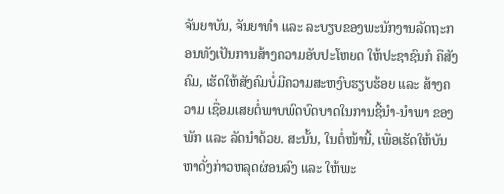ຈັນຍາບັນ, ຈັນຍາທຳ ແລະ ລະບຽບຂອງພະນັກງານລັດຖະກອນທັງເປັນການສ້າງຄວາມອັບປະໂຫຍດ ໃຫ້ປະຊາຊົນກໍ ຄືສັງຄົມ, ເຮັດໃຫ້ສັງຄົມບໍ່ມີຄວາມສະຫງົບຮຽບຮ້ອຍ ແລະ ສ້າງຄວາມ ເຊື່ອມເສຍຕໍ່ພາບພົດບົດບາດໃນການຊີ້ນຳ-ນຳພາ ຂອງພັກ ແລະ ລັດນຳດ້ວຍ. ສະນັ້ນ, ໃນຕໍ່ໜ້ານີ້, ເພື່ອເຮັດໃຫ້ບັນຫາດັ່ງກ່າວຫລຸດຜ່ອນລົງ ແລະ ໃຫ້ພະ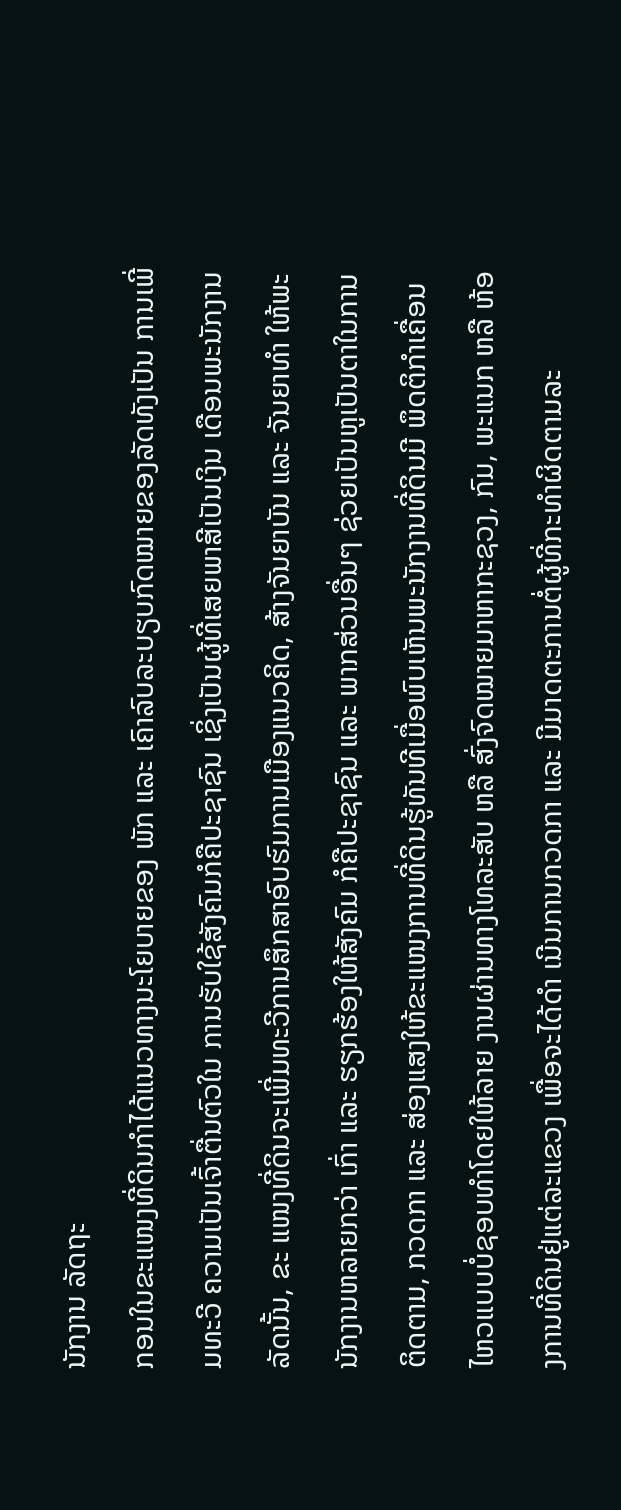ນັກງານ ລັດຖະ
ກອນໃນຂະແໜງທີ່ດິນກຳໄດ້ແນວທາງນະໂຍບາຍຂອງ ພັກ ແລະ ເຄົາລົບລະບຽບກົດໝາຍຂອງລັດທັງເປັນ ການເພີ່ມທະວີ ຄວາມເປັນເຈົ້າຕື່ນຕົວໃນ ການຮັບໃຊ້ສັງຄົມກໍຄືປະຊາຊົນ ເຊິ່ງເປັນຜູ້ທີ່ເສຍພາສີເປັນເງິນ ເດືອນພະນັກງານລັດນັ້ນ, ຂະ ແໜງທີ່ດິນຈະເພີ່ມທະວີການສຶກສາອົບຮົມການເມືອງແນວຄິດ, ສ້າງຈັນຍາບັນ ແລະ ຈັນຍາທຳ ໃຫ້ພະນັກງານຫລາຍກວ່າ ເກົ່າ ແລະ ຮຽກຮ້ອງໃຫ້ສັງຄົມ ກໍຄືປະຊາຊົນ ແລະ ພາກສ່ວນອື່ນໆ ຊ່ວຍເປັນຫູເປັນຕາໃນການຕິດຕາມ, ກວດກາ ແລະ ສ່ອງແສງໃຫ້ຂະແໜງການທີ່ດິນຮູ້ທັນທີເມື່ອພົບເຫັນພະນັກງານທີ່ດິນມີ ພຶດຕິກຳເຄື່ອນໄຫວແບບບໍ່ຊອບທຳໂດຍໃຫ້ລາຍ ງານຜ່ານທາງໂທລະສັບ ຫລື ສົ່ງຈົດໝາຍມາຫາກະຊວງ, ກົມ, ພະແນກ ຫລື ຫ້ອງການທີ່ດິນຢູ່ແຕ່ລະແຂວງ ເພື່ອຈະໄດ້ດຳ ເນີນການກວດກາ ແລະ ມີມາດຕະການຕໍ່ຜູ້ທີ່ກະທຳຜິດຕາມລະ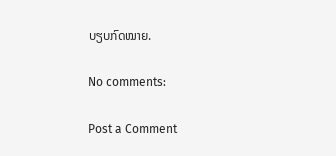ບຽບກົດໝາຍ.

No comments:

Post a Comment